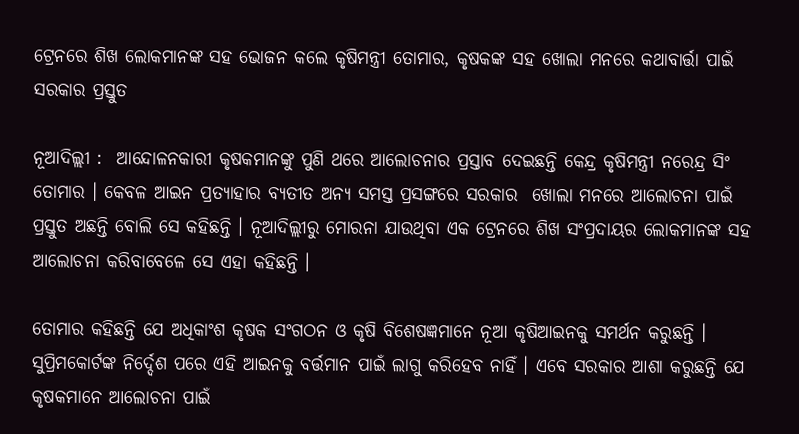ଟ୍ରେନରେ ଶିଖ ଲୋକମାନଙ୍କ ସହ ଭୋଜନ କଲେ କୃଷିମନ୍ତ୍ରୀ ତୋମାର, କୃଷକଙ୍କ ସହ ଖୋଲା ମନରେ କଥାବାର୍ତ୍ତା ପାଇଁ ସରକାର ପ୍ରସ୍ତୁତ

ନୂଆଦିଲ୍ଲୀ :  ଆନ୍ଦୋଳନକାରୀ କୃଷକମାନଙ୍କୁ ପୁଣି ଥରେ ଆଲୋଚନାର ପ୍ରସ୍ତାବ ଦେଇଛନ୍ତି କେନ୍ଦ୍ର କୃଷିମନ୍ତ୍ରୀ ନରେନ୍ଦ୍ର ସିଂ ତୋମାର । କେବଳ ଆଇନ ପ୍ରତ୍ୟାହାର ବ୍ୟତୀତ ଅନ୍ୟ ସମସ୍ତ ପ୍ରସଙ୍ଗରେ ସରକାର  ଖୋଲା ମନରେ ଆଲୋଚନା ପାଇଁ ପ୍ରସ୍ତୁତ ଅଛନ୍ତି ବୋଲି ସେ କହିଛନ୍ତି । ନୂଆଦିଲ୍ଲୀରୁ ମୋରନା ଯାଉଥିବା ଏକ ଟ୍ରେନରେ ଶିଖ ସଂପ୍ରଦାୟର ଲୋକମାନଙ୍କ ସହ ଆଲୋଚନା କରିବାବେଳେ ସେ ଏହା କହିଛନ୍ତି ।

ତୋମାର କହିଛନ୍ତି ଯେ ଅଧିକାଂଶ କୃଷକ ସଂଗଠନ ଓ କୃଷି ବିଶେଷଜ୍ଞମାନେ ନୂଆ କୃଷିଆଇନକୁ ସମର୍ଥନ କରୁଛନ୍ତି । ସୁପ୍ରିମକୋର୍ଟଙ୍କ ନିର୍ଦ୍ଦେଶ ପରେ ଏହି ଆଇନକୁ ବର୍ତ୍ତମାନ ପାଇଁ ଲାଗୁ କରିହେବ ନାହିଁ । ଏବେ ସରକାର ଆଶା କରୁଛନ୍ତି ଯେ କୃଷକମାନେ ଆଲୋଚନା ପାଇଁ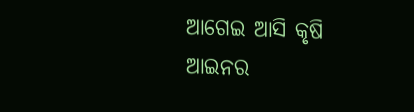ଆଗେଇ ଆସି କୃଷି ଆଇନର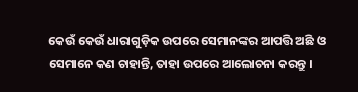କେଉଁ କେଉଁ ଧାରାଗୁଡ଼ିକ ଉପରେ ସେମାନଙ୍କର ଆପତ୍ତି ଅଛି ଓ ସେମାନେ କଣ ଚାହାନ୍ତି, ତାହା ଉପରେ ଆଲୋଚନା କରନ୍ତୁ ।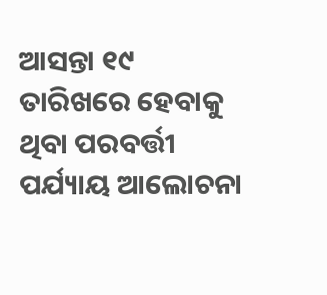ଆସନ୍ତା ୧୯ ତାରିଖରେ ହେବାକୁ ଥିବା ପରବର୍ତ୍ତୀ ପର୍ଯ୍ୟାୟ ଆଲୋଚନା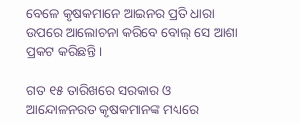ବେଳେ କୃଷକମାନେ ଆଇନର ପ୍ରତି ଧାରା ଉପରେ ଆଲୋଚନା କରିବେ ବୋଲ୍ ସେ ଆଶା ପ୍ରକଟ କରିଛନ୍ତି ।

ଗତ ୧୫ ତାରିଖରେ ସରକାର ଓ ଆନ୍ଦୋଳନରତ କୃଷକମାନଙ୍କ ମଧ୍ୟରେ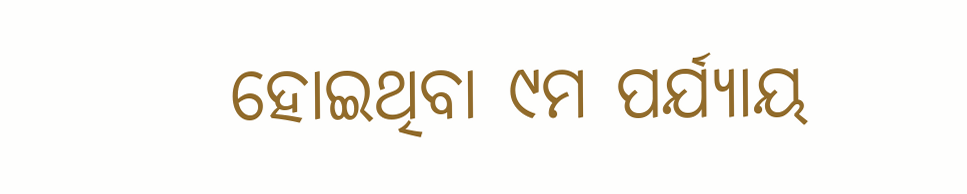ହୋଇଥିବା ୯ମ ପର୍ଯ୍ୟାୟ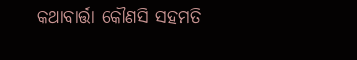କଥାବାର୍ତ୍ତା କୌଣସି ସହମତି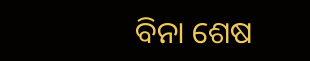ବିନା ଶେଷ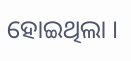ହୋଇଥିଲା ।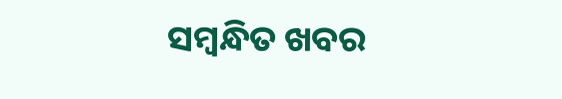ସମ୍ବନ୍ଧିତ ଖବର